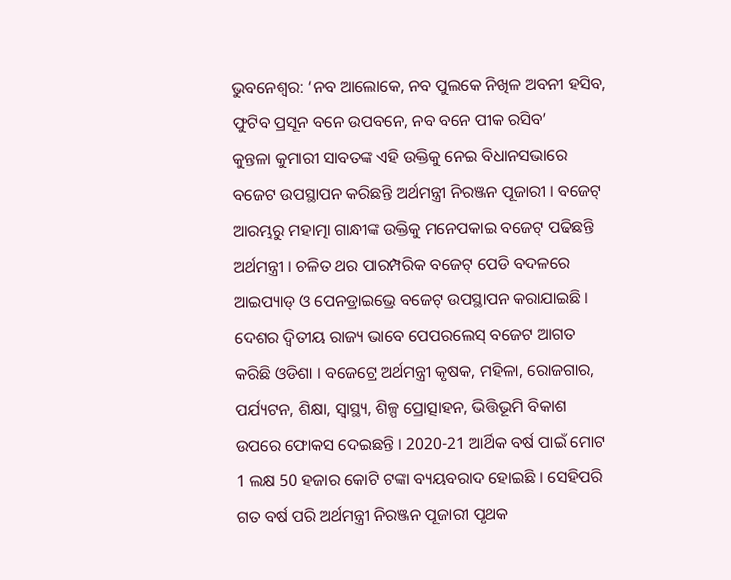ଭୁବନେଶ୍ବର: ‘ନବ ଆଲୋକେ, ନବ ପୁଲକେ ନିଖିଳ ଅବନୀ ହସିବ, ଫୁଟିବ ପ୍ରସୂନ ବନେ ଉପବନେ, ନବ ବନେ ପୀକ ରସିବ’
କୁନ୍ତଳା କୁମାରୀ ସାବତଙ୍କ ଏହି ଉକ୍ତିକୁ ନେଇ ବିଧାନସଭାରେ ବଜେଟ ଉପସ୍ଥାପନ କରିଛନ୍ତି ଅର୍ଥମନ୍ତ୍ରୀ ନିରଞ୍ଜନ ପୂଜାରୀ । ବଜେଟ୍ ଆରମ୍ଭରୁ ମହାତ୍ମା ଗାନ୍ଧୀଙ୍କ ଉକ୍ତିକୁ ମନେପକାଇ ବଜେଟ୍ ପଢିଛନ୍ତି ଅର୍ଥମନ୍ତ୍ରୀ । ଚଳିତ ଥର ପାରମ୍ପରିକ ବଜେଟ୍ ପେଡି ବଦଳରେ ଆଇପ୍ୟାଡ୍ ଓ ପେନଡ୍ରାଇଭ୍ରେ ବଜେଟ୍ ଉପସ୍ଥାପନ କରାଯାଇଛି । ଦେଶର ଦ୍ବିତୀୟ ରାଜ୍ୟ ଭାବେ ପେପରଲେସ୍ ବଜେଟ ଆଗତ କରିଛି ଓଡିଶା । ବଜେଟ୍ରେ ଅର୍ଥମନ୍ତ୍ରୀ କୃଷକ, ମହିଳା, ରୋଜଗାର, ପର୍ଯ୍ୟଟନ, ଶିକ୍ଷା, ସ୍ବାସ୍ଥ୍ୟ, ଶିଳ୍ପ ପ୍ରୋତ୍ସାହନ, ଭିତ୍ତିଭୂମି ବିକାଶ ଉପରେ ଫୋକସ ଦେଇଛନ୍ତି । 2020-21 ଆର୍ଥିକ ବର୍ଷ ପାଇଁ ମୋଟ 1 ଲକ୍ଷ 50 ହଜାର କୋଟି ଟଙ୍କା ବ୍ୟୟବରାଦ ହୋଇଛି । ସେହିପରି ଗତ ବର୍ଷ ପରି ଅର୍ଥମନ୍ତ୍ରୀ ନିରଞ୍ଜନ ପୂଜାରୀ ପୃଥକ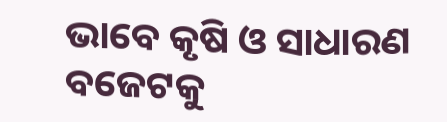ଭାବେ କୃଷି ଓ ସାଧାରଣ ବଜେଟକୁ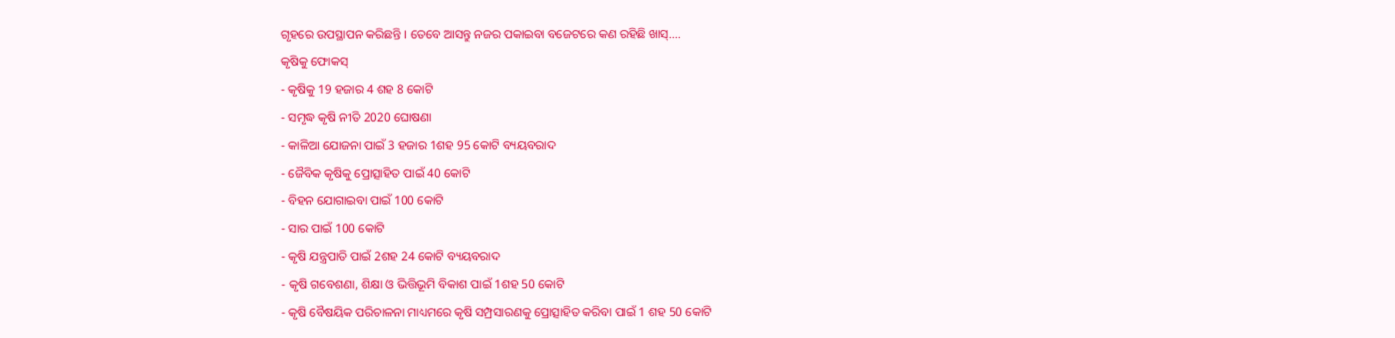ଗୃହରେ ଉପସ୍ଥାପନ କରିଛନ୍ତି । ତେବେ ଆସନ୍ତୁ ନଜର ପକାଇବା ବଜେଟରେ କଣ ରହିଛି ଖାସ୍....
କୃଷିକୁ ଫୋକସ୍
- କୃଷିକୁ 19 ହଜାର 4 ଶହ 8 କୋଟି
- ସମୃଦ୍ଧ କୃଷି ନୀତି 2020 ଘୋଷଣା
- କାଳିଆ ଯୋଜନା ପାଇଁ 3 ହଜାର 1ଶହ 95 କୋଟି ବ୍ୟୟବରାଦ
- ଜୈବିକ କୃଷିକୁ ପ୍ରୋତ୍ସାହିତ ପାଇଁ 40 କୋଟି
- ବିହନ ଯୋଗାଇବା ପାଇଁ 100 କୋଟି
- ସାର ପାଇଁ 100 କୋଟି
- କୃଷି ଯନ୍ତ୍ରପାତି ପାଇଁ 2ଶହ 24 କୋଟି ବ୍ୟୟବରାଦ
- କୃଷି ଗବେଶଣା, ଶିକ୍ଷା ଓ ଭିତ୍ତିଭୂମି ବିକାଶ ପାଇଁ 1ଶହ 50 କୋଟି
- କୃଷି ବୈଷୟିକ ପରିଚାଳନା ମାଧ୍ୟମରେ କୃଷି ସମ୍ପ୍ରସାରଣକୁ ପ୍ରୋତ୍ସାହିତ କରିବା ପାଇଁ 1 ଶହ 50 କୋଟି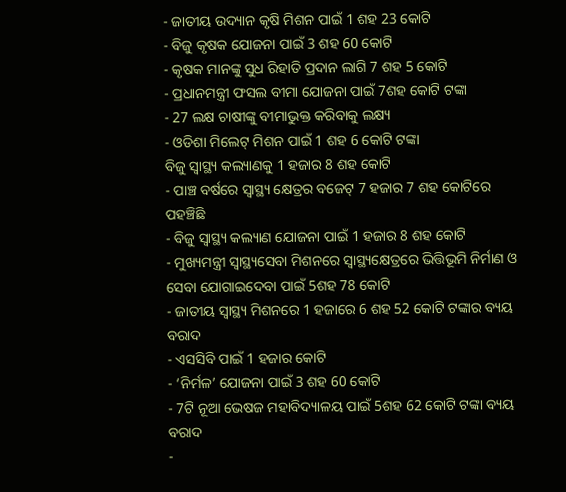- ଜାତୀୟ ଉଦ୍ୟାନ କୃଷି ମିଶନ ପାଇଁ 1 ଶହ 23 କୋଟି
- ବିଜୁ କୃଷକ ଯୋଜନା ପାଇଁ 3 ଶହ 60 କୋଟି
- କୃଷକ ମାନଙ୍କୁ ସୁଧ ରିହାତି ପ୍ରଦାନ ଲାଗି 7 ଶହ 5 କୋଟି
- ପ୍ରଧାନମନ୍ତ୍ରୀ ଫସଲ ବୀମା ଯୋଜନା ପାଇଁ 7ଶହ କୋଟି ଟଙ୍କା
- 27 ଲକ୍ଷ ଚାଷୀଙ୍କୁ ବୀମାଭୁକ୍ତ କରିବାକୁ ଲକ୍ଷ୍ୟ
- ଓଡିଶା ମିଲେଟ୍ ମିଶନ ପାଇଁ 1 ଶହ 6 କୋଟି ଟଙ୍କା
ବିଜୁ ସ୍ବାସ୍ଥ୍ୟ କଲ୍ୟାଣକୁ 1 ହଜାର 8 ଶହ କୋଟି
- ପାଞ୍ଚ ବର୍ଷରେ ସ୍ବାସ୍ଥ୍ୟ କ୍ଷେତ୍ରର ବଜେଟ୍ 7 ହଜାର 7 ଶହ କୋଟିରେ ପହଞ୍ଚିଛି
- ବିଜୁ ସ୍ବାସ୍ଥ୍ୟ କଲ୍ୟାଣ ଯୋଜନା ପାଇଁ 1 ହଜାର 8 ଶହ କୋଟି
- ମୁଖ୍ୟମନ୍ତ୍ରୀ ସ୍ବାସ୍ଥ୍ୟସେବା ମିଶନରେ ସ୍ବାସ୍ଥ୍ୟକ୍ଷେତ୍ରରେ ଭିତ୍ତିଭୂମି ନିର୍ମାଣ ଓ ସେବା ଯୋଗାଇଦେବା ପାଇଁ 5ଶହ 78 କୋଟି
- ଜାତୀୟ ସ୍ବାସ୍ଥ୍ୟ ମିଶନରେ 1 ହଜାରେ 6 ଶହ 52 କୋଟି ଟଙ୍କାର ବ୍ୟୟ ବରାଦ
- ଏସସିବି ପାଇଁ 1 ହଜାର କୋଟି
- ‘ନିର୍ମଳ’ ଯୋଜନା ପାଇଁ 3 ଶହ 60 କୋଟି
- 7ଟି ନୂଆ ଭେଷଜ ମହାବିଦ୍ୟାଳୟ ପାଇଁ 5ଶହ 62 କୋଟି ଟଙ୍କା ବ୍ୟୟ ବରାଦ
-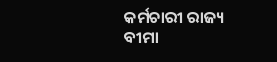କର୍ମଚାରୀ ରାଜ୍ୟ ବୀମା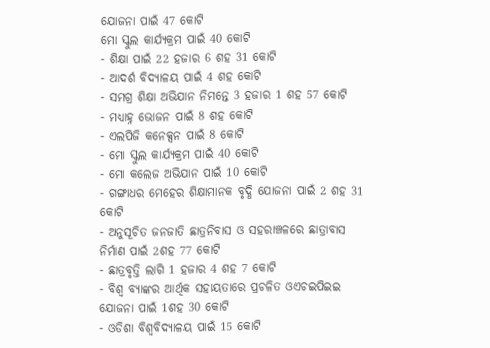ଯୋଜନା ପାଇଁ 47 କୋଟି
ମୋ ସ୍କୁଲ କାର୍ଯ୍ୟକ୍ରମ ପାଇଁ 40 କୋଟି
- ଶିକ୍ଷା ପାଇଁ 22 ହଜାର 6 ଶହ 31 କୋଟି
- ଆଦର୍ଶ ବିଦ୍ୟାଳୟ ପାଇଁ 4 ଶହ କୋଟି
- ସମଗ୍ର ଶିକ୍ଷା ଅଭିଯାନ ନିମନ୍ତେ 3 ହଜାର 1 ଶହ 57 କୋଟି
- ମଧ୍ୟାହ୍ନ ଭୋଜନ ପାଇଁ 8 ଶହ କୋଟି
- ଏଲପିଜି କନେକ୍ସନ ପାଇଁ 8 କୋଟି
- ମୋ ସ୍କୁଲ କାର୍ଯ୍ୟକ୍ରମ ପାଇଁ 40 କୋଟି
- ମୋ କଲେଜ ଅଭିଯାନ ପାଇଁ 10 କୋଟି
- ଗଙ୍ଗାଧର ମେହେର ଶିକ୍ଷାମାନକ ବୃଦ୍ଧି ଯୋଜନା ପାଇଁ 2 ଶହ 31 କୋଟି
- ଅନୁସୂଚିତ ଜନଜାତି ଛାତ୍ରନିବାସ ଓ ସହରାଞ୍ଚଳରେ ଛାତ୍ରାବାସ ନିର୍ମାଣ ପାଇଁ 2ଶହ 77 କୋଟି
- ଛାତ୍ରବୃତ୍ତି ଲାଗି 1 ହଜାର 4 ଶହ 7 କୋଟି
- ବିଶ୍ବ ବ୍ୟାଙ୍କର ଆର୍ଥିକ ସହାୟତାରେ ପ୍ରଚଳିତ ଓଏଚଇପିଇଇ ଯୋଜନା ପାଇଁ 1ଶହ 30 କୋଟି
- ଓଡିଶା ବିଶ୍ବବିଦ୍ୟାଳୟ ପାଇଁ 15 କୋଟି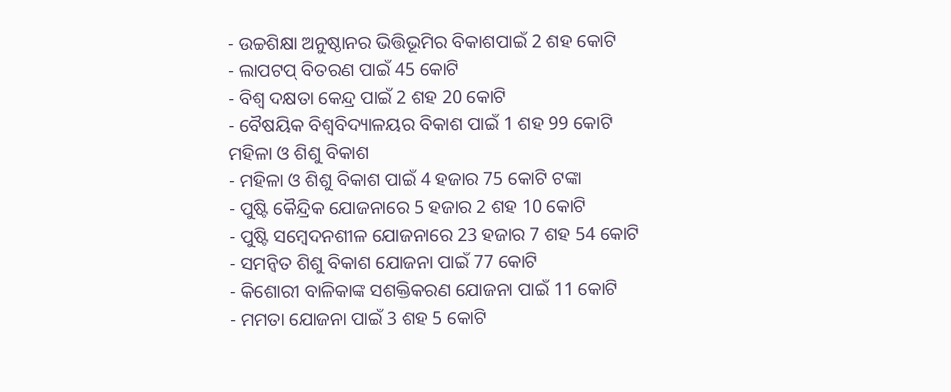- ଉଚ୍ଚଶିକ୍ଷା ଅନୁଷ୍ଠାନର ଭିତ୍ତିଭୂମିର ବିକାଶପାଇଁ 2 ଶହ କୋଟି
- ଲାପଟପ୍ ବିତରଣ ପାଇଁ 45 କୋଟି
- ବିଶ୍ବ ଦକ୍ଷତା କେନ୍ଦ୍ର ପାଇଁ 2 ଶହ 20 କୋଟି
- ବୈଷୟିକ ବିଶ୍ବବିଦ୍ୟାଳୟର ବିକାଶ ପାଇଁ 1 ଶହ 99 କୋଟି
ମହିଳା ଓ ଶିଶୁ ବିକାଶ
- ମହିଳା ଓ ଶିଶୁ ବିକାଶ ପାଇଁ 4 ହଜାର 75 କୋଟି ଟଙ୍କା
- ପୁଷ୍ଟି କୈନ୍ଦ୍ରିକ ଯୋଜନାରେ 5 ହଜାର 2 ଶହ 10 କୋଟି
- ପୁଷ୍ଟି ସମ୍ବେଦନଶୀଳ ଯୋଜନାରେ 23 ହଜାର 7 ଶହ 54 କୋଟି
- ସମନ୍ବିତ ଶିଶୁ ବିକାଶ ଯୋଜନା ପାଇଁ 77 କୋଟି
- କିଶୋରୀ ବାଳିକାଙ୍କ ସଶକ୍ତିକରଣ ଯୋଜନା ପାଇଁ 11 କୋଟି
- ମମତା ଯୋଜନା ପାଇଁ 3 ଶହ 5 କୋଟି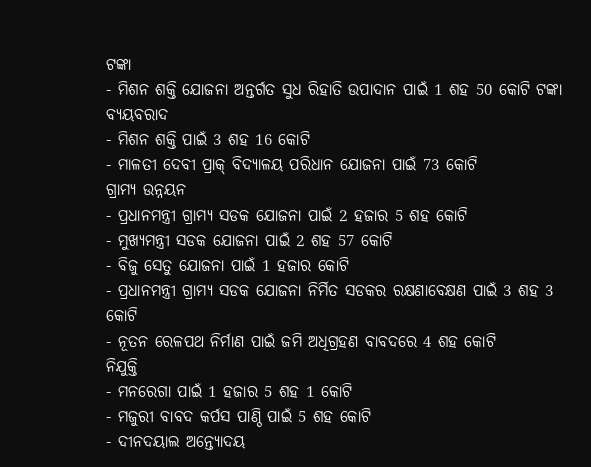ଟଙ୍କା
- ମିଶନ ଶକ୍ତି ଯୋଜନା ଅନ୍ତର୍ଗତ ସୁଧ ରିହାତି ଉପାଦାନ ପାଇଁ 1 ଶହ 50 କୋଟି ଟଙ୍କା ବ୍ୟୟବରାଦ
- ମିଶନ ଶକ୍ତି ପାଇଁ 3 ଶହ 16 କୋଟି
- ମାଳତୀ ଦେବୀ ପ୍ରାକ୍ ବିଦ୍ୟାଳୟ ପରିଧାନ ଯୋଜନା ପାଇଁ 73 କୋଟି
ଗ୍ରାମ୍ୟ ଉନ୍ନୟନ
- ପ୍ରଧାନମନ୍ତ୍ରୀ ଗ୍ରାମ୍ୟ ସଡକ ଯୋଜନା ପାଇଁ 2 ହଜାର 5 ଶହ କୋଟି
- ମୁଖ୍ୟମନ୍ତ୍ରୀ ସଡକ ଯୋଜନା ପାଇଁ 2 ଶହ 57 କୋଟି
- ବିଜୁ ସେତୁ ଯୋଜନା ପାଇଁ 1 ହଜାର କୋଟି
- ପ୍ରଧାନମନ୍ତ୍ରୀ ଗ୍ରାମ୍ୟ ସଡକ ଯୋଜନା ନିର୍ମିତ ସଡକର ରକ୍ଷଣାବେକ୍ଷଣ ପାଇଁ 3 ଶହ 3 କୋଟି
- ନୂତନ ରେଳପଥ ନିର୍ମାଣ ପାଇଁ ଜମି ଅଧିଗ୍ରହଣ ବାବଦରେ 4 ଶହ କୋଟି
ନିଯୁକ୍ତି
- ମନରେଗା ପାଇଁ 1 ହଜାର 5 ଶହ 1 କୋଟି
- ମଜୁରୀ ବାବଦ କର୍ପସ ପାଣ୍ଠି ପାଇଁ 5 ଶହ କୋଟି
- ଦୀନଦୟାଲ ଅନ୍ତ୍ୟୋଦୟ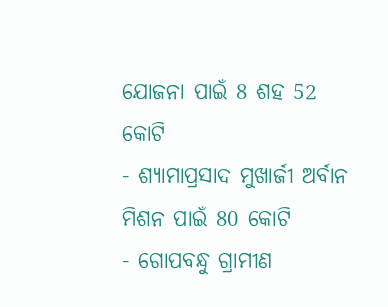ଯୋଜନା ପାଇଁ 8 ଶହ 52 କୋଟି
- ଶ୍ୟାମାପ୍ରସାଦ ମୁଖାର୍ଜୀ ଅର୍ବାନ ମିଶନ ପାଇଁ 80 କୋଟି
- ଗୋପବନ୍ଧୁ ଗ୍ରାମୀଣ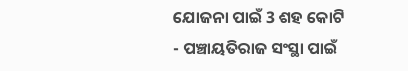ଯୋଜନା ପାଇଁ 3 ଶହ କୋଟି
- ପଞ୍ଚାୟତିରାଜ ସଂସ୍ଥା ପାଇଁ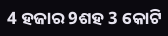4 ହଜାର 9ଶହ 3 କୋଟି